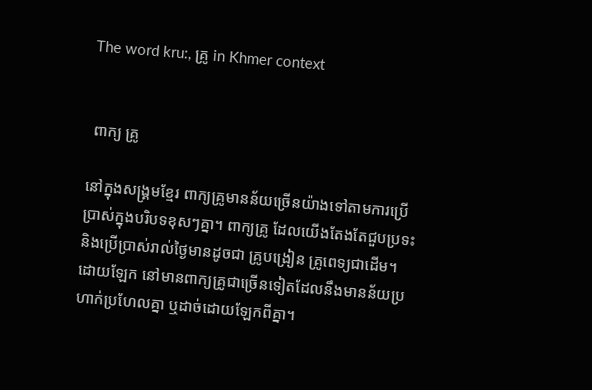The word kru:, គ្រូ in Khmer context


 ពាក្យ គ្រូ

នៅក្នុងសង្គ្រមខ្មែរ ពាក្យគ្រូមានន័យច្រើនយ៉ាងទៅតាមការប្រើប្រាស់ក្នុងបរិបទខុសៗគ្នា។ ពាក្យគ្រូ ដែលយើងតែងតែជួបប្រទះនិងប្រើប្រាស់រាល់ថ្ងៃមានដូចជា គ្រូបង្រៀន គ្រូពេទ្យជាដើម។ ដោយឡែក នៅមានពាក្យគ្រូជាច្រើនទៀតដែលនឹងមានន័យប្រហាក់ប្រហែលគ្នា ឬដាច់ដោយឡែកពីគ្នា។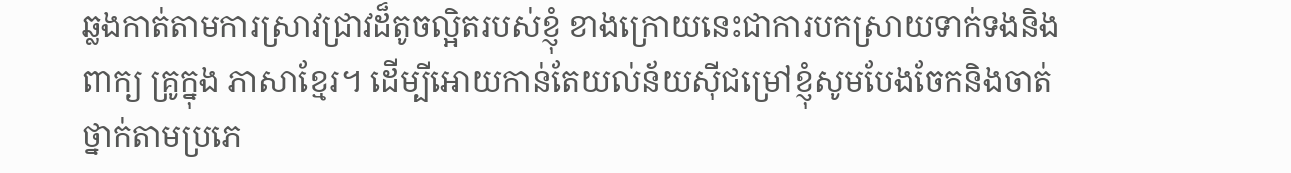ឆ្លងកាត់តាមការស្រាវជ្រាវដ៏តូចល្អិតរបស់ខ្ញុំ ខាងក្រោយនេះជាការបកស្រាយទាក់ទងនិង ពាក្យ គ្រូក្នុង ភាសាខ្មែរ។ ដើម្បីអោយកាន់តែយល់ន័យសុីជម្រៅខ្ញុំសូមបែងចែកនិងចាត់ថ្នាក់តាមប្រភេ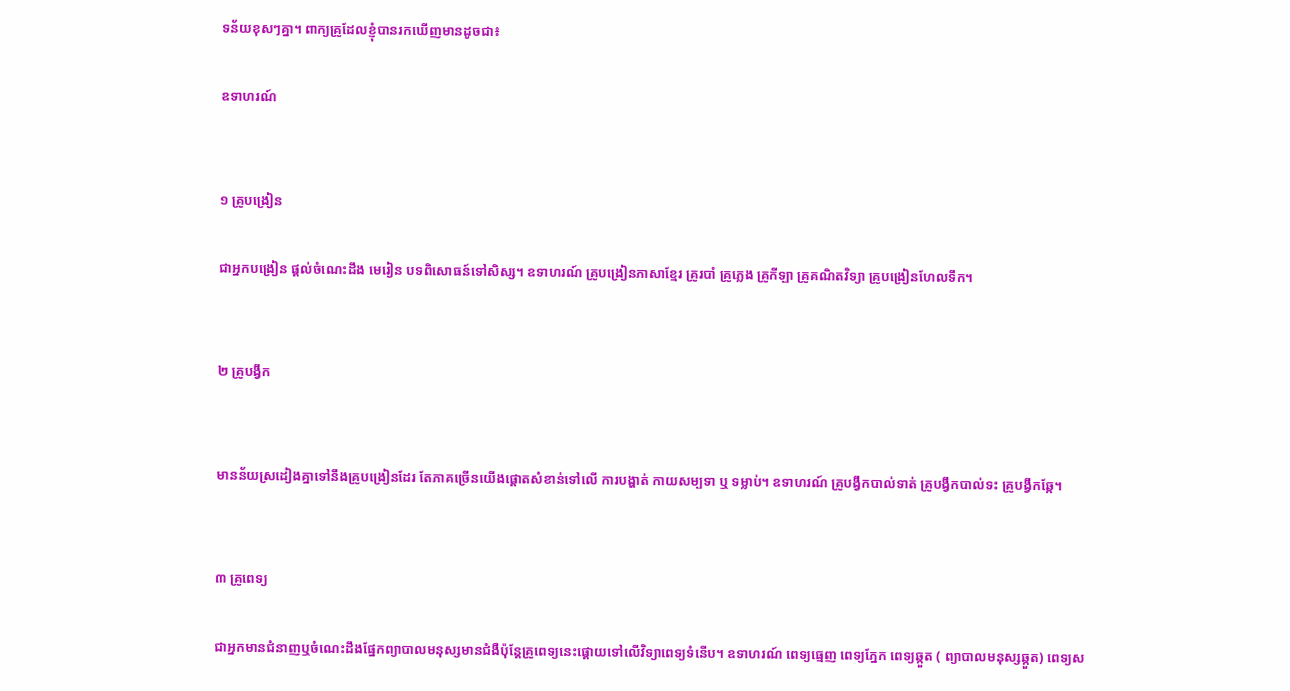ទន័យខុសៗគ្នា។ ពាក្យគ្រូដែលខ្ញុំបានរកឃើញមានដូចជា៖

ឧទាហរណ៍


១ គ្រូបង្រៀន

ជាអ្នកបង្រៀន ផ្ដល់ចំណេះដឹង មេរៀន បទពិសោធន៍ទៅសិស្ស។ ឧទាហរណ៍ គ្រូបង្រៀនភាសាខ្មែរ គ្រូរបាំ គ្រូភ្លេង គ្រូកីឡា គ្រូគណិតវិទ្យា គ្រូបង្រៀនហែលទឹក។


២ គ្រូបង្វឹក


មានន័យស្រដៀងគ្នាទៅនឹងគ្រូបង្រៀនដែរ តែភាគច្រើនយើងផ្ដោតសំខាន់ទៅលើ ការបង្ហាត់ កាយសម្បទា ឬ ទម្លាប់។ ឧទាហរណ៍ គ្រូបង្វឹកបាល់ទាត់ គ្រូបង្វឹកបាល់ទះ គ្រូបង្វឹកឆ្កែ។


៣ គ្រូពេទ្យ

ជាអ្នកមានជំនាញឬចំណេះដឹងផ្នែកព្យាបាលមនុស្សមានជំងឺប៉ុន្តែគ្រូពេទ្យនេះផ្ដោយទៅលើវិទ្យាពេទ្យទំនើប។ ឧទាហរណ៍ ពេទ្យធ្មេញ ពេទ្យភ្នែក ពេទ្យឆ្កួត ( ព្យាបាលមនុស្សឆ្កួត) ពេទ្យស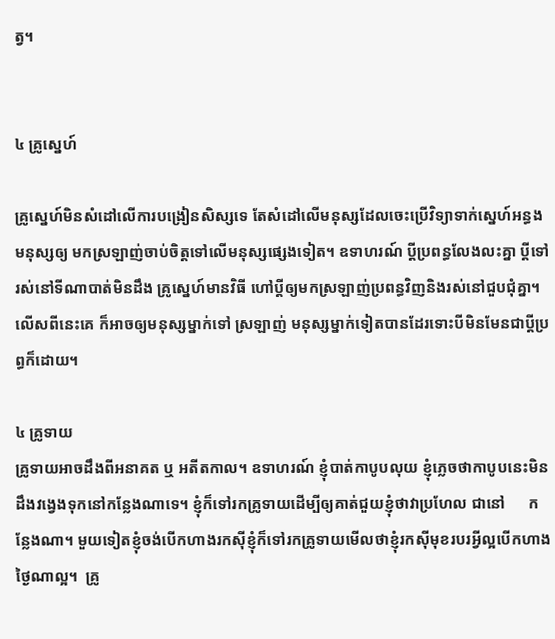ត្វ។


៤ គ្រូស្នេហ៍

គ្រូស្នេហ៍មិនសំដៅលើការបង្រៀនសិស្សទេ តែសំដៅលើមនុស្សដែលចេះប្រើវិទ្យាទាក់ស្នេហ៍អន្ធងមនុស្សឲ្យ មកស្រឡាញ់ចាប់ចិត្តទៅលើមនុស្សផ្សេងទៀត។ ឧទាហរណ៍ ប្ដីប្រពន្ធលែងលះគ្នា ប្ដីទៅរស់នៅទីណាបាត់មិនដឹង គ្រូស្នេហ៍មានវិធី ហៅប្ដីឲ្យមកស្រឡាញ់ប្រពន្ធវិញនិងរស់នៅជួបជុំគ្នា។ លើសពីនេះគេ ក៏អាចឲ្យមនុស្សម្នាក់ទៅ ស្រឡាញ់ មនុស្សម្នាក់ទៀតបានដែរទោះបីមិនមែនជាប្ដីប្រព្ធក៏ដោយ។

៤ គ្រូទាយ
គ្រូទាយអាចដឹងពីអនាគត ឬ អតីតកាល។ ឧទាហរណ៍ ខ្ញុំបាត់កាបូបលុយ ខ្ញុំភ្លេចថាកាបូបនេះមិនដឹងវង្វេងទុកនៅកន្លែងណាទេ។ ខ្ញុំក៏ទៅរកគ្រូទាយដើម្បីឲ្យគាត់ជួយខ្ញុំថាវាប្រហែល ជានៅ      កន្លែងណា។ មួយទៀតខ្ញុំចង់បើកហាងរកសុីខ្ញុំក៏ទៅរកគ្រូទាយមើលថាខ្ញុំរកសុីមុខរបរអ្វីល្អបើកហាងថ្ងៃណាល្អ។  គ្រូ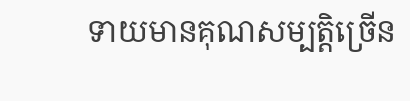ទាយមានគុណសម្បត្តិច្រើន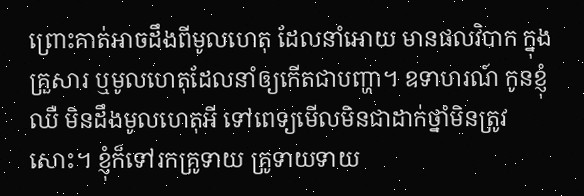ព្រោះគាត់អាចដឹងពីមូលហេតុ ដែលនាំអោយ មានផលវិបាក ក្នុងគ្រួសារ ឬមូលហេតុដែលនាំឲ្យកើតជាបញ្ហា។ ឧទាហរណ៍ កូនខ្ញុំឈឺ មិនដឹងមូលហេតុអី ទៅពេទ្យមើលមិនជាដាក់ថ្នាំមិនត្រូវសោះ។ ខ្ញុំក៏ទៅរកគ្រូទាយ គ្រូទាយទាយ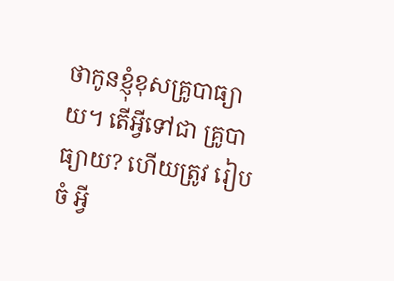ថាកូនខ្ញុំខុសគ្រូបាធ្យាយ។ តើអ្វីទៅជា គ្រូបាធ្យាយ? ហើយត្រូវ រៀបចំ អ្វី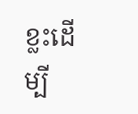ខ្លះដើម្បី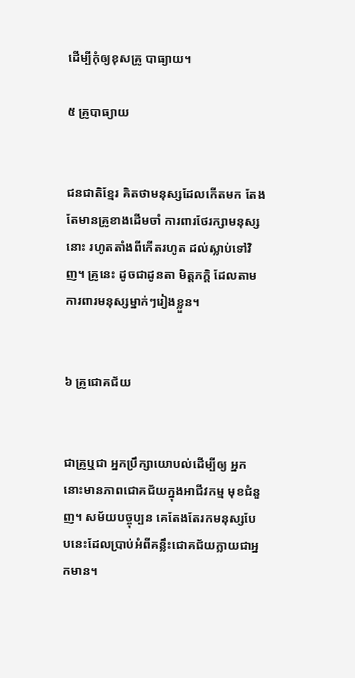ដើម្បីកុំឲ្យខុសគ្រូ បាធ្យាយ។

៥ គ្រូបាធ្យាយ


ជនជាតិខ្មែរ គិតថាមនុស្សដែលកើតមក តែងតែមានគ្រូខាងដើមចាំ ការពារថែរក្សាមនុស្សនោះ រហូតតាំងពីកើតរហូត ដល់ស្លាប់ទៅវិញ។ គ្រូនេះ ដូចជាដូនតា មិត្តភក្តិ ដែលតាមការពារមនុស្សម្នាក់ៗរៀងខ្លួន។


៦ គ្រូជោគជ័យ


ជាគ្រូឬជា អ្នកប្រឹក្សាយោបល់ដើម្បីឲ្យ អ្នកនោះមានភាពជោគជ័យក្នុងអាជីវកម្ម មុខជំនួញ។ សម័យបច្ចុប្បន គេតែងតែរកមនុស្សបែបនេះដែលប្រាប់អំពីគន្លឹះជោគជ័យក្លាយជាអ្នកមាន។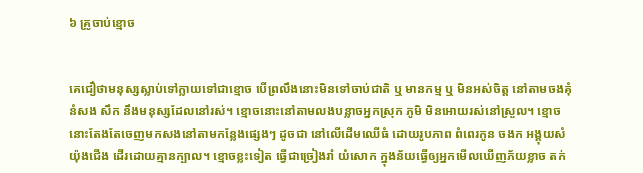៦ គ្រូចាប់ខ្មោច


គេជឿថាមនុស្សស្លាប់ទៅក្លាយទៅជាខ្មោច បើព្រលឹងនោះមិនទៅចាប់ជាតិ ឬ មានកម្ម ឬ មិនអស់ចិត្ត នៅតាមចងគុំនំសង សឹក នឹងមនុស្សដែលនៅរស់។ ខ្មោចនោះនៅតាមលងបន្លាចអ្នកស្រុក ភូមិ មិនអោយរស់នៅស្រួល។ ខ្មោចនោះតែងតែចេញមកសងនៅតាមកន្លែងផ្សេងៗ ដូចជា នៅលើដើមឈើធំ ដោយរូបភាព ពំពេរកូន ចងក អង្គុយសំយ៉ុងជើង ដើរដោយគ្មានក្បាល។ ខ្មោចខ្លះទៀត ធ្វើជាច្រៀងរាំ យំសោក ក្នុងន័យធ្វើឲ្យអ្នកមើលឃើញភ័យខ្លាច តក់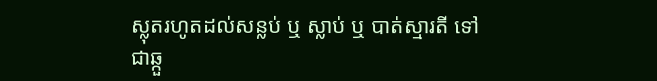ស្លុតរហូតដល់សន្លប់ ឬ ស្លាប់ ឬ បាត់ស្មារតី ទៅជាឆ្កួ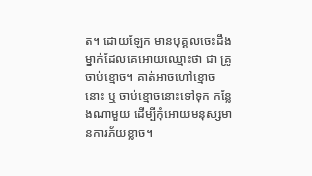ត។ ដោយឡែក មានបុគ្គលចេះដឹងម្នាក់ដែលគេអោយឈ្មោះថា ជា គ្រូចាប់ខ្មោច។ គាត់អាចហៅខ្មោចនោះ ឬ ចាប់ខ្មោចនោះទៅទុក កន្លែងណាមួយ ដើម្បីកុំអោយមនុស្សមានការភ័យខ្លាច។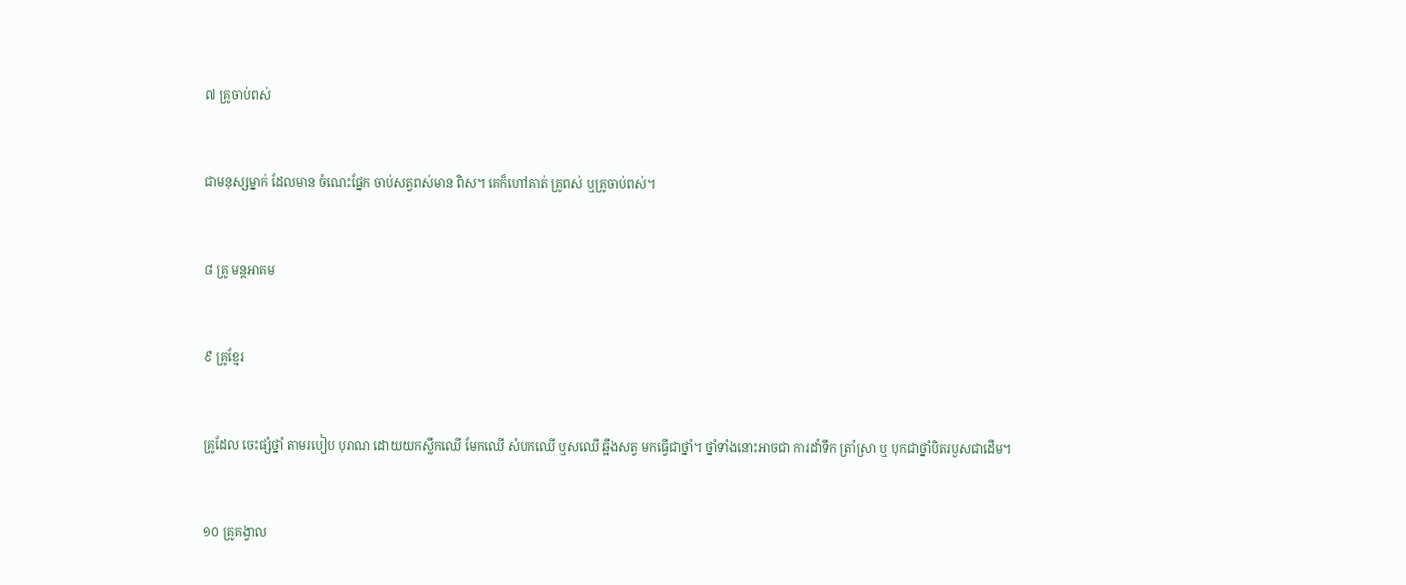៧ គ្រូចាប់ពស់


ជាមនុស្សម្នាក់ ដែលមាន ចំណេះផ្នែក ចាប់សត្វពស់មាន ពិស។ គេក៏ហៅគាត់ គ្រូពស់ ឬគ្រូចាប់ពស់។


៨ គ្រូ មន្តអាគម


៩ គ្រូខ្មែរ


គ្រូដែល ចេះផ្សំថ្នាំ តាមរបៀប បុរាណ ដោយយកស្លឹកឈើ មែកឈើ សំបកឈើ ឬសឈើ ឆ្អឹងសត្វ មកធ្វើជាថ្នាំ។ ថ្នាំទាំងនោះអាចជា ការដាំទឹក ត្រាំស្រា ឬ បុកជាថ្នាំបិតរបួសជាដើម។


១០ គ្រូគង្វាល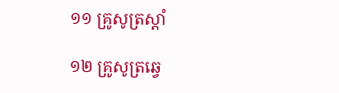១១ គ្រូសូត្រស្ដាំ

១២ គ្រូសូត្រឆ្វេ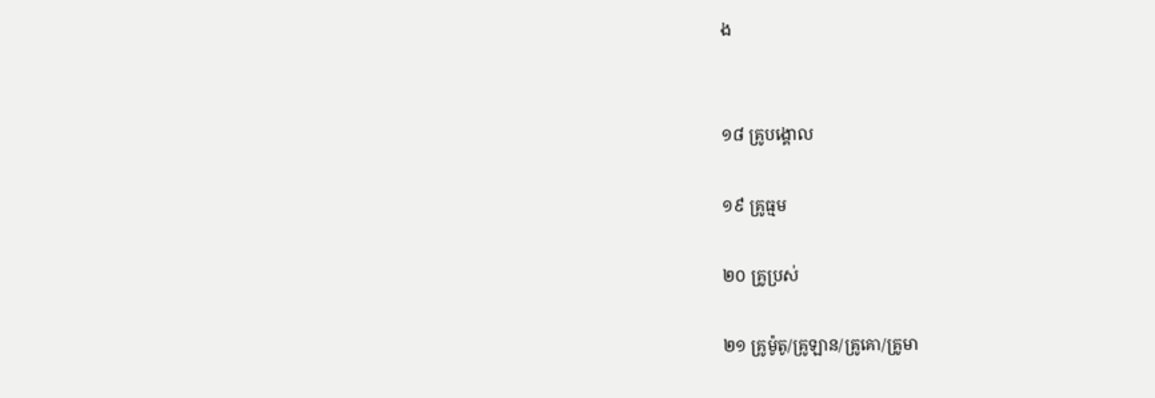ង


១៨ គ្រូបង្គោល

១៩ គ្រូធ្មម

២០ គ្រូប្រស់

២១ គ្រូម៉ូតូ/គ្រូឡាន/គ្រូគោ/គ្រូមា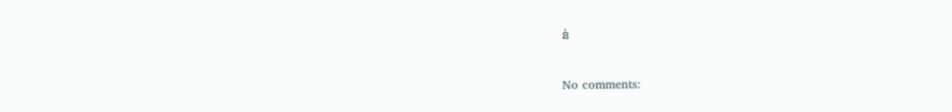ន់


No comments: